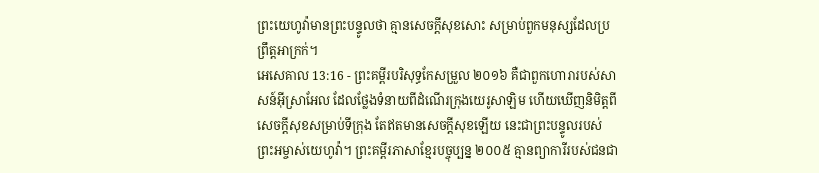ព្រះយេហូវ៉ាមានព្រះបន្ទូលថា គ្មានសេចក្ដីសុខសោះ សម្រាប់ពួកមនុស្សដែលប្រព្រឹត្តអាក្រក់។
អេសេគាល 13:16 - ព្រះគម្ពីរបរិសុទ្ធកែសម្រួល ២០១៦ គឺជាពួកហោរារបស់សាសន៍អ៊ីស្រាអែល ដែលថ្លែងទំនាយពីដំណើរក្រុងយេរូសាឡិម ហើយឃើញនិមិត្តពីសេចក្ដីសុខសម្រាប់ទីក្រុង តែឥតមានសេចក្ដីសុខឡើយ នេះជាព្រះបន្ទូលរបស់ព្រះអម្ចាស់យេហូវ៉ា។ ព្រះគម្ពីរភាសាខ្មែរបច្ចុប្បន្ន ២០០៥ គ្មានព្យាការីរបស់ជនជា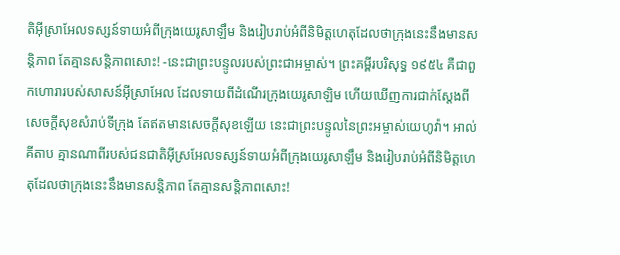តិអ៊ីស្រាអែលទស្សន៍ទាយអំពីក្រុងយេរូសាឡឹម និងរៀបរាប់អំពីនិមិត្តហេតុដែលថាក្រុងនេះនឹងមានសន្តិភាព តែគ្មានសន្តិភាពសោះ! -នេះជាព្រះបន្ទូលរបស់ព្រះជាអម្ចាស់។ ព្រះគម្ពីរបរិសុទ្ធ ១៩៥៤ គឺជាពួកហោរារបស់សាសន៍អ៊ីស្រាអែល ដែលទាយពីដំណើរក្រុងយេរូសាឡិម ហើយឃើញការជាក់ស្តែងពីសេចក្ដីសុខសំរាប់ទីក្រុង តែឥតមានសេចក្ដីសុខឡើយ នេះជាព្រះបន្ទូលនៃព្រះអម្ចាស់យេហូវ៉ា។ អាល់គីតាប គ្មានណាពីរបស់ជនជាតិអ៊ីស្រអែលទស្សន៍ទាយអំពីក្រុងយេរូសាឡឹម និងរៀបរាប់អំពីនិមិត្តហេតុដែលថាក្រុងនេះនឹងមានសន្តិភាព តែគ្មានសន្តិភាពសោះ!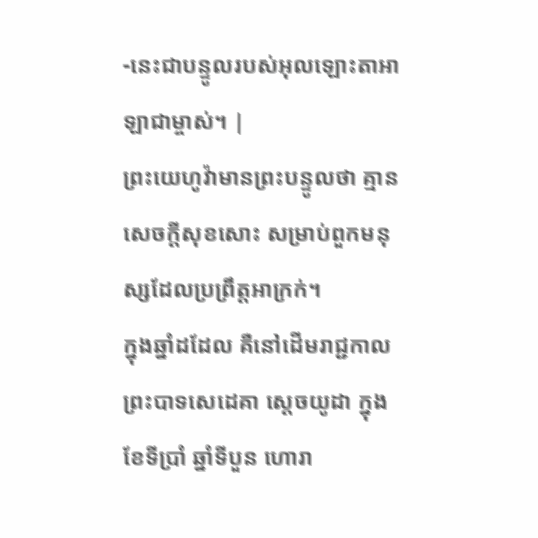-នេះជាបន្ទូលរបស់អុលឡោះតាអាឡាជាម្ចាស់។ |
ព្រះយេហូវ៉ាមានព្រះបន្ទូលថា គ្មានសេចក្ដីសុខសោះ សម្រាប់ពួកមនុស្សដែលប្រព្រឹត្តអាក្រក់។
ក្នុងឆ្នាំដដែល គឺនៅដើមរាជ្ជកាលព្រះបាទសេដេគា ស្តេចយូដា ក្នុងខែទីប្រាំ ឆ្នាំទីបួន ហោរា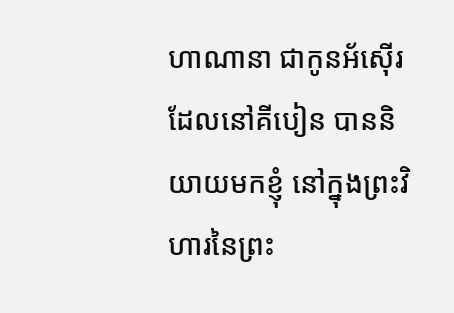ហាណានា ជាកូនអ័ស៊ើរ ដែលនៅគីបៀន បាននិយាយមកខ្ញុំ នៅក្នុងព្រះវិហារនៃព្រះ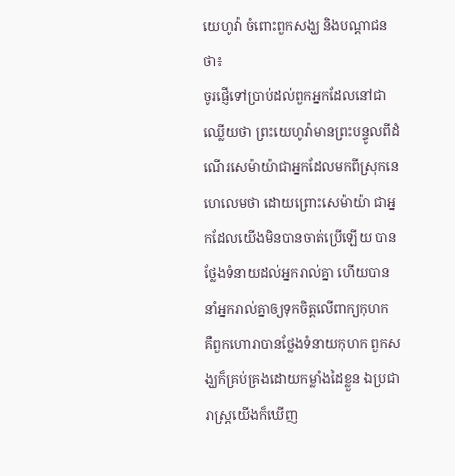យេហូវ៉ា ចំពោះពួកសង្ឃ និងបណ្ដាជនថា៖
ចូរផ្ញើទៅប្រាប់ដល់ពួកអ្នកដែលនៅជាឈ្លើយថា ព្រះយេហូវ៉ាមានព្រះបន្ទូលពីដំណើរសេម៉ាយ៉ាជាអ្នកដែលមកពីស្រុកនេហេលេមថា ដោយព្រោះសេម៉ាយ៉ា ជាអ្នកដែលយើងមិនបានចាត់ប្រើឡើយ បានថ្លែងទំនាយដល់អ្នករាល់គ្នា ហើយបាននាំអ្នករាល់គ្នាឲ្យទុកចិត្តលើពាក្យកុហក
គឺពួកហោរាបានថ្លែងទំនាយកុហក ពួកសង្ឃក៏គ្រប់គ្រងដោយកម្លាំងដៃខ្លួន ឯប្រជារាស្ត្រយើងក៏ឃើញ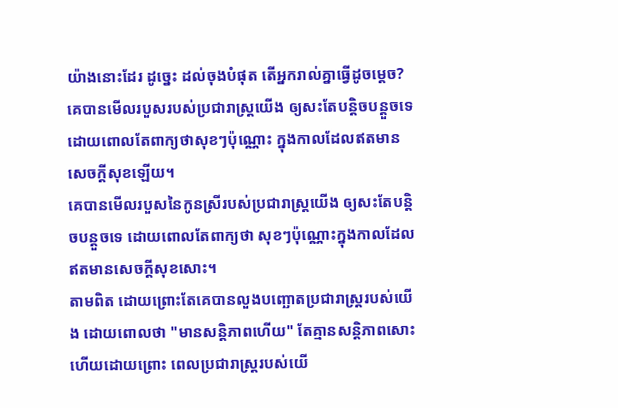យ៉ាងនោះដែរ ដូច្នេះ ដល់ចុងបំផុត តើអ្នករាល់គ្នាធ្វើដូចម្តេច?
គេបានមើលរបួសរបស់ប្រជារាស្ត្រយើង ឲ្យសះតែបន្តិចបន្តួចទេ ដោយពោលតែពាក្យថាសុខៗប៉ុណ្ណោះ ក្នុងកាលដែលឥតមានសេចក្ដីសុខឡើយ។
គេបានមើលរបួសនៃកូនស្រីរបស់ប្រជារាស្ត្រយើង ឲ្យសះតែបន្តិចបន្តួចទេ ដោយពោលតែពាក្យថា សុខៗប៉ុណ្ណោះក្នុងកាលដែលឥតមានសេចក្ដីសុខសោះ។
តាមពិត ដោយព្រោះតែគេបានលួងបញ្ឆោតប្រជារាស្ត្ររបស់យើង ដោយពោលថា "មានសន្តិភាពហើយ" តែគ្មានសន្តិភាពសោះ ហើយដោយព្រោះ ពេលប្រជារាស្ត្ររបស់យើ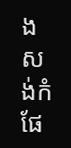ងសង់កំផែ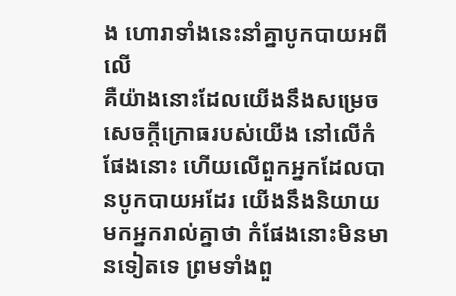ង ហោរាទាំងនេះនាំគ្នាបូកបាយអពីលើ
គឺយ៉ាងនោះដែលយើងនឹងសម្រេចសេចក្ដីក្រោធរបស់យើង នៅលើកំផែងនោះ ហើយលើពួកអ្នកដែលបានបូកបាយអដែរ យើងនឹងនិយាយមកអ្នករាល់គ្នាថា កំផែងនោះមិនមានទៀតទេ ព្រមទាំងពួ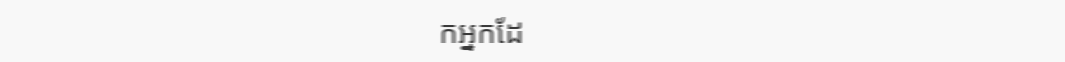កអ្នកដែ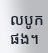លបូកផង។